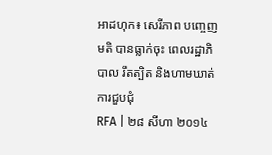អាដហុក៖ សេរីភាព បញ្ចេញមតិ បានធ្លាក់ចុះ ពេលរដ្ឋាភិបាល រឹតត្បិត និងហាមឃាត់ ការជួបជុំ
RFA | ២៨ សីហា ២០១៤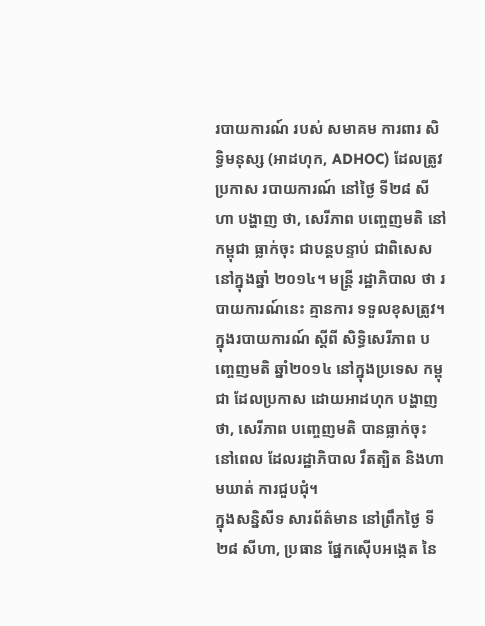របាយការណ៍ របស់ សមាគម ការពារ សិទ្ធិមនុស្ស (អាដហុក, ADHOC) ដែលត្រូវ ប្រកាស របាយការណ៍ នៅថ្ងៃ ទី២៨ សីហា បង្ហាញ ថា, សេរីភាព បញ្ចេញមតិ នៅកម្ពុជា ធ្លាក់ចុះ ជាបន្តបន្ទាប់ ជាពិសេស នៅក្នុងឆ្នាំ ២០១៤។ មន្ត្រី រដ្ឋាភិបាល ថា របាយការណ៍នេះ គ្មានការ ទទួលខុសត្រូវ។
ក្នុងរបាយការណ៍ ស្ដីពី សិទ្ធិសេរីភាព បញ្ចេញមតិ ឆ្នាំ២០១៤ នៅក្នុងប្រទេស កម្ពុជា ដែលប្រកាស ដោយអាដហុក បង្ហាញថា, សេរីភាព បញ្ចេញមតិ បានធ្លាក់ចុះ នៅពេល ដែលរដ្ឋាភិបាល រឹតត្បិត និងហាមឃាត់ ការជួបជុំ។
ក្នុងសន្និសីទ សារព័ត៌មាន នៅព្រឹកថ្ងៃ ទី២៨ សីហា, ប្រធាន ផ្នែកស៊ើបអង្កេត នៃ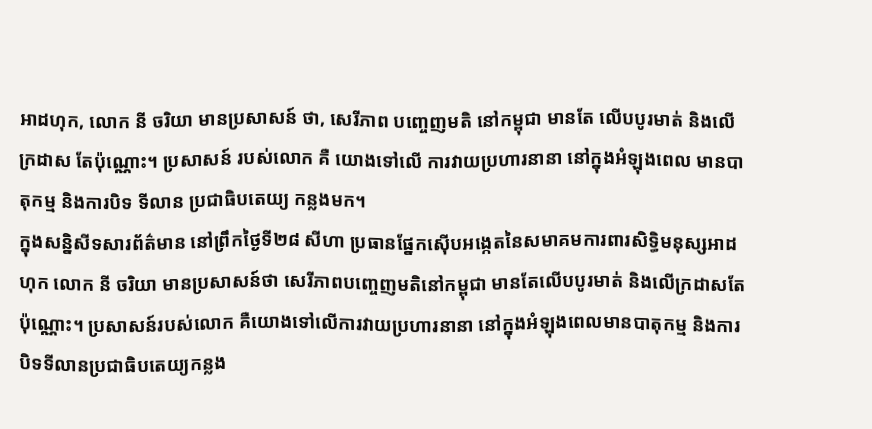អាដហុក, លោក នី ចរិយា មានប្រសាសន៍ ថា, សេរីភាព បញ្ចេញមតិ នៅកម្ពុជា មានតែ លើបបូរមាត់ និងលើក្រដាស តែប៉ុណ្ណោះ។ ប្រសាសន៍ របស់លោក គឺ យោងទៅលើ ការវាយប្រហារនានា នៅក្នុងអំឡុងពេល មានបាតុកម្ម និងការបិទ ទីលាន ប្រជាធិបតេយ្យ កន្លងមក។
ក្នុងសន្និសីទសារព័ត៌មាន នៅព្រឹកថ្ងៃទី២៨ សីហា ប្រធានផ្នែកស៊ើបអង្កេតនៃសមាគមការពារសិទ្ធិមនុស្សអាដហុក លោក នី ចរិយា មានប្រសាសន៍ថា សេរីភាពបញ្ចេញមតិនៅកម្ពុជា មានតែលើបបូរមាត់ និងលើក្រដាសតែប៉ុណ្ណោះ។ ប្រសាសន៍របស់លោក គឺយោងទៅលើការវាយប្រហារនានា នៅក្នុងអំឡុងពេលមានបាតុកម្ម និងការបិទទីលានប្រជាធិបតេយ្យកន្លង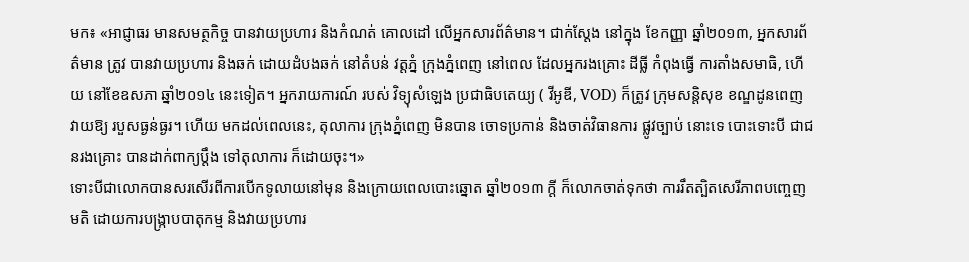មក៖ «អាជ្ញាធរ មានសមត្ថកិច្ច បានវាយប្រហារ និងកំណត់ គោលដៅ លើអ្នកសារព័ត៌មាន។ ជាក់ស្ដែង នៅក្នុង ខែកញ្ញា ឆ្នាំ២០១៣, អ្នកសារព័ត៌មាន ត្រូវ បានវាយប្រហារ និងឆក់ ដោយដំបងឆក់ នៅតំបន់ វត្តភ្នំ ក្រុងភ្នំពេញ នៅពេល ដែលអ្នករងគ្រោះ ដីធ្លី កំពុងធ្វើ ការតាំងសមាធិ, ហើយ នៅខែឧសភា ឆ្នាំ២០១៤ នេះទៀត។ អ្នករាយការណ៍ របស់ វិទ្យុសំឡេង ប្រជាធិបតេយ្យ ( វីអូឌី, VOD) ក៏ត្រូវ ក្រុមសន្តិសុខ ខណ្ឌដូនពេញ វាយឱ្យ របួសធ្ងន់ធ្ងរ។ ហើយ មកដល់ពេលនេះ, តុលាការ ក្រុងភ្នំពេញ មិនបាន ចោទប្រកាន់ និងចាត់វិធានការ ផ្លូវច្បាប់ នោះទេ បោះទោះបី ជាជនរងគ្រោះ បានដាក់ពាក្យប្ដឹង ទៅតុលាការ ក៏ដោយចុះ។»
ទោះបីជាលោកបានសរសើរពីការបើកទូលាយនៅមុន និងក្រោយពេលបោះឆ្នោត ឆ្នាំ២០១៣ ក្ដី ក៏លោកចាត់ទុកថា ការរឹតត្បិតសេរីភាពបញ្ចេញមតិ ដោយការបង្ក្រាបបាតុកម្ម និងវាយប្រហារ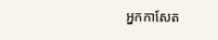អ្នកកាសែត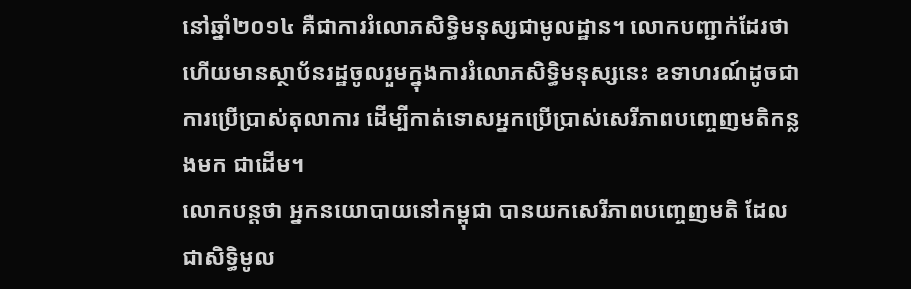នៅឆ្នាំ២០១៤ គឺជាការរំលោភសិទ្ធិមនុស្សជាមូលដ្ឋាន។ លោកបញ្ជាក់ដែរថា ហើយមានស្ថាប័នរដ្ឋចូលរួមក្នុងការរំលោភសិទ្ធិមនុស្សនេះ ឧទាហរណ៍ដូចជា ការប្រើប្រាស់តុលាការ ដើម្បីកាត់ទោសអ្នកប្រើប្រាស់សេរីភាពបញ្ចេញមតិកន្លងមក ជាដើម។
លោកបន្តថា អ្នកនយោបាយនៅកម្ពុជា បានយកសេរីភាពបញ្ចេញមតិ ដែលជាសិទ្ធិមូល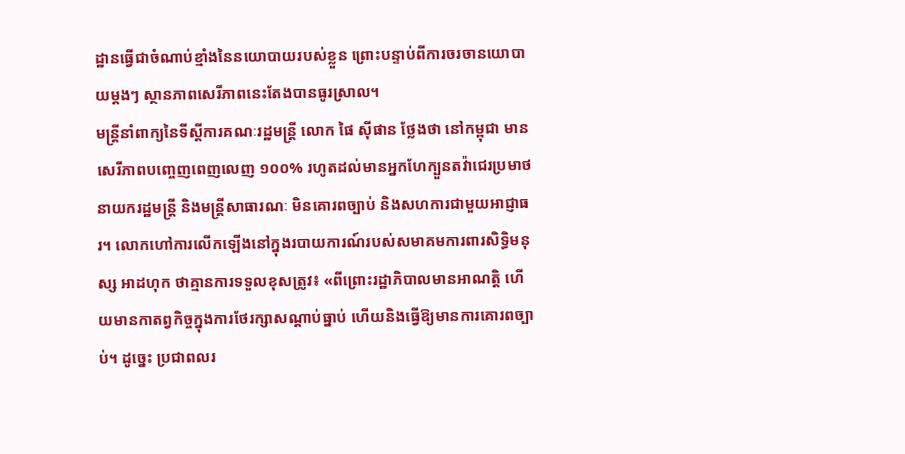ដ្ឋានធ្វើជាចំណាប់ខ្មាំងនៃនយោបាយរបស់ខ្លួន ព្រោះបន្ទាប់ពីការចរចានយោបាយម្ដងៗ ស្ថានភាពសេរីភាពនេះតែងបានធូរស្រាល។
មន្ត្រីនាំពាក្យនៃទីស្ដីការគណៈរដ្ឋមន្ត្រី លោក ផៃ ស៊ីផាន ថ្លែងថា នៅកម្ពុជា មានសេរីភាពបញ្ចេញពេញលេញ ១០០% រហូតដល់មានអ្នកហែក្បួនតវ៉ាជេរប្រមាថនាយករដ្ឋមន្ត្រី និងមន្ត្រីសាធារណៈ មិនគោរពច្បាប់ និងសហការជាមួយអាជ្ញាធរ។ លោកហៅការលើកឡើងនៅក្នុងរបាយការណ៍របស់សមាគមការពារសិទ្ធិមនុស្ស អាដហុក ថាគ្មានការទទួលខុសត្រូវ៖ «ពីព្រោះរដ្ឋាភិបាលមានអាណត្តិ ហើយមានកាតព្វកិច្ចក្នុងការថែរក្សាសណ្ដាប់ធ្នាប់ ហើយនិងធ្វើឱ្យមានការគោរពច្បាប់។ ដូច្នេះ ប្រជាពលរ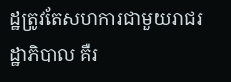ដ្ឋត្រូវតែសហការជាមួយរាជរដ្ឋាភិបាល គឺរ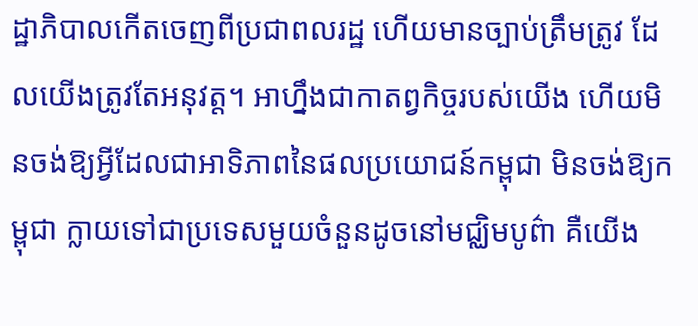ដ្ឋាភិបាលកើតចេញពីប្រជាពលរដ្ឋ ហើយមានច្បាប់ត្រឹមត្រូវ ដែលយើងត្រូវតែអនុវត្ត។ អាហ្នឹងជាកាតព្វកិច្ចរបស់យើង ហើយមិនចង់ឱ្យអ្វីដែលជាអាទិភាពនៃផលប្រយោជន៍កម្ពុជា មិនចង់ឱ្យកម្ពុជា ក្លាយទៅជាប្រទេសមួយចំនួនដូចនៅមជ្ឈិមបូព៌ា គឺយើង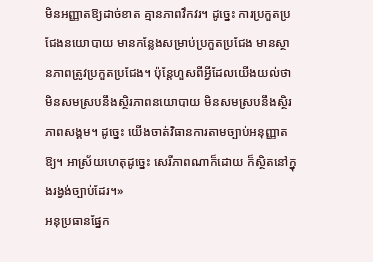មិនអញ្ញាតឱ្យដាច់ខាត គ្មានភាពវឹកវរ។ ដូច្នេះ ការប្រកួតប្រជែងនយោបាយ មានកន្លែងសម្រាប់ប្រកួតប្រជែង មានស្ថានភាពត្រូវប្រកួតប្រជែង។ ប៉ុន្តែហួសពីអ្វីដែលយើងយល់ថា មិនសមស្របនឹងស្ថិរភាពនយោបាយ មិនសមស្របនឹងស្ថិរភាពសង្គម។ ដូច្នេះ យើងចាត់វិធានការតាមច្បាប់អនុញ្ញាតឱ្យ។ អាស្រ័យហេតុដូច្នេះ សេរីភាពណាក៏ដោយ ក៏ស្ថិតនៅក្នុងរង្វង់ច្បាប់ដែរ។»
អនុប្រធានផ្នែក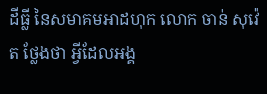ដីធ្លី នៃសមាគមអាដហុក លោក ចាន់ សុវ៉េត ថ្លែងថា អ្វីដែលអង្គ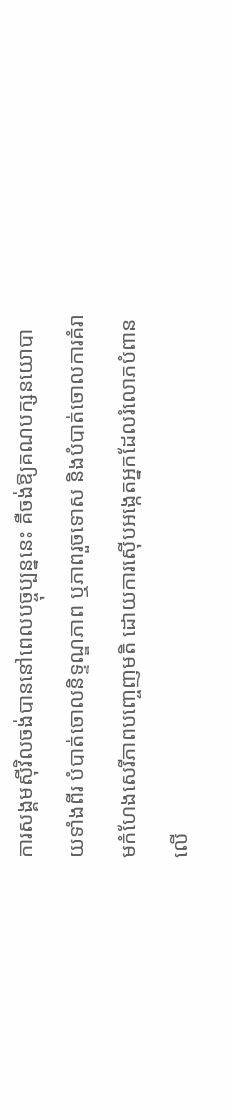ការសង្គមស៊ីវិលចង់បាននៅពេលបច្ចុប្បន្ននេះ គឺចង់ឱ្យគណបក្សនយោបាយទាំងពីរ បំបាត់ចោលនិទ្ទណ្ឌភាព ឬភាពរួចទោស និងបំបាត់ចោលការគំរាមកំហែងសេរីភាពបញ្ចេញមតិ ដោយការស៊ើបអង្កេតអ្នកដែលរំលោភបំពានលើ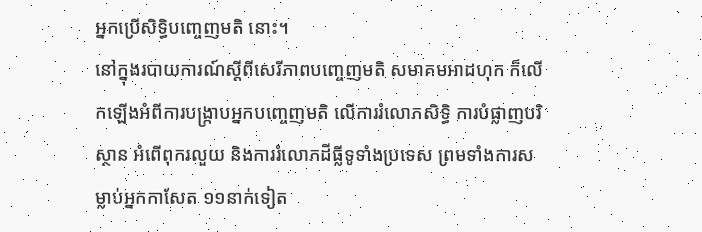អ្នកប្រើសិទ្ធិបញ្ចេញមតិ នោះ។
នៅក្នុងរបាយការណ៍ស្ដីពីសេរីភាពបញ្ចេញមតិ សមាគមអាដហុក ក៏លើកឡើងអំពីការបង្ក្រាបអ្នកបញ្ចេញមតិ លើការរំលោភសិទ្ធិ ការបំផ្លាញបរិស្ថាន អំពើពុករលួយ និងការរំលោភដីធ្លីទូទាំងប្រទេស ព្រមទាំងការសម្លាប់អ្នកកាសែត ១១នាក់ទៀត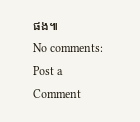ផង៕
No comments:
Post a Comment